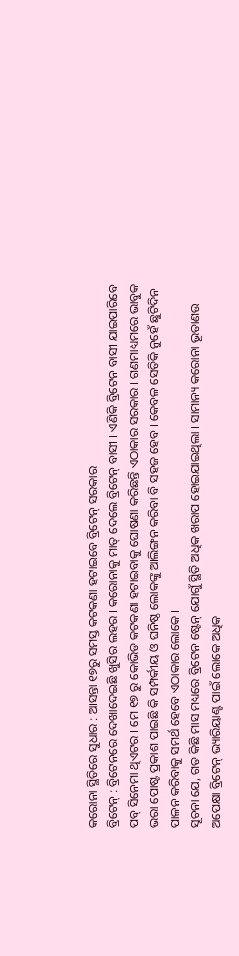କରୋନା ସ୍ଥିତିରେ ସୁଧାର : ଆସନ୍ତା ୧୭ରୁ ସମସ୍ତ କଟକଣା ହଟାଇବେ ବ୍ରିଟେନ୍ ସରକାର
ବ୍ରିଟେନ୍ : ବ୍ରିଟେନରେ ଦେଖାଦେଇଛି ଖୁସିର ଲହର । କରୋନାକୁ ମାତ୍ ଦେଲେ ବ୍ରିଟେନ୍ ବାସୀ । ଏଣିକି ବ୍ରିଟେନ ବାସୀ ଯାଇପାରିବେ ପବ୍ ସିନେମା ଥିଏଟର । ମେ ୧୭ ରୁ କୋଭିଡ କଟକଣା ହଟାଇବାକୁ ଘୋଷଣା କରିଛନ୍ତି ଏଠାକାର ସରକାର । ଗଣମାଧ୍ୟମରେ ଭାବୁକ ଭରା ପୋଷ୍ଟ ପ୍ରକାଶ ପାଇଛି କି ସମ୍ପର୍କୀୟ ଓ ଘନିଷ୍ଠ ଲୋକଙ୍କୁ ଆଲିଙ୍ଗନ କରିବା ବି ସହଜ ହେବ । କେବଳ ସେତିକି ନୁହେଁ ଛୁଟିଦିନ ପାଳନ କରିବାକୁ ସମର୍ଥ ହେବେ ଏଠାକାର ଲୋକେ ।
ସୂଚନା ଯେ, ଗତ କିଛି ମାସ ମଧ୍ୟରେ ବ୍ରିଟେନ ଷ୍ଟେନ୍ ଯୋଗୁଁ ସ୍ଥିତି ଅଧିକ ଖରାପ ହୋଇଯାଇଥିଲା । ସାମାନ୍ୟ କରୋନା ଭୂତାଣଉ ଅପେକ୍ଷା ବ୍ରିଟେନ୍ ଭ୍ୟାରିୟାଣ୍ଟ ପାଇଁ ଲୋକେ ଅଧିକ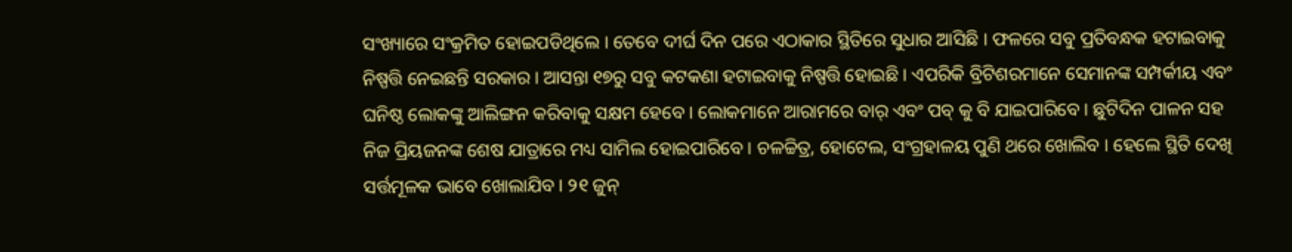ସଂଖ୍ୟାରେ ସଂକ୍ରମିତ ହୋଇପଡିଥିଲେ । ତେବେ ଦୀର୍ଘ ଦିନ ପରେ ଏଠାକାର ସ୍ଥିତିରେ ସୁଧାର ଆସିଛି । ଫଳରେ ସବୁ ପ୍ରତିବନ୍ଧକ ହଟାଇବାକୁ ନିଷ୍ପତ୍ତି ନେଇଛନ୍ତି ସରକାର । ଆସନ୍ତା ୧୭ରୁ ସବୁ କଟକଣା ହଟାଇବାକୁ ନିଷ୍ପତ୍ତି ହୋଇଛି । ଏପରିକି ବ୍ରିଟିଶରମାନେ ସେମାନଙ୍କ ସମ୍ପର୍କୀୟ ଏବଂ ଘନିଷ୍ଠ ଲୋକଙ୍କୁ ଆଲିଙ୍ଗନ କରିବାକୁ ସକ୍ଷମ ହେବେ । ଲୋକମାନେ ଆରାମରେ ବାର୍ ଏବଂ ପବ୍ କୁ ବି ଯାଇପାରିବେ । ଛୁଟିଦିନ ପାଳନ ସହ ନିଜ ପ୍ରିୟଜନଙ୍କ ଶେଷ ଯାତ୍ରାରେ ମଧ୍ୟ ସାମିଲ ହୋଇପାରିବେ । ଚଳଚ୍ଚିତ୍ର, ହୋଟେଲ, ସଂଗ୍ରହାଳୟ ପୁଣି ଥରେ ଖୋଲିବ । ହେଲେ ସ୍ଥିତି ଦେଖି ସର୍ତ୍ତମୂଳକ ଭାବେ ଖୋଲାଯିବ । ୨୧ ଜୁନ୍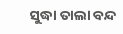ସୁଦ୍ଧା ତାଲା ବନ୍ଦ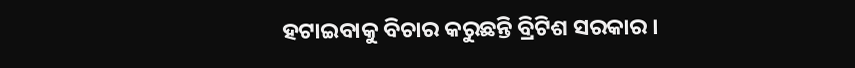ହଟାଇବାକୁ ବିଚାର କରୁଛନ୍ତି ବ୍ରିଟିଶ ସରକାର ।